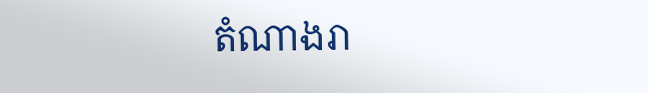តំណាងរា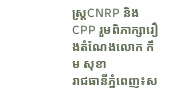ស្ត្រCNRP និង CPP រួមពិភាក្សារឿងតំណែងលោក កឹម សុខា
រាជធានីភ្នំពេញ៖ស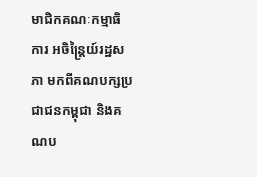មាជិកគណៈកម្មាធិការ អចិន្ត្រៃយ៍រដ្ឋសភា មកពីគណបក្សប្រជាជនកម្ពុជា និងគណប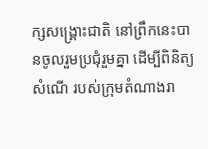ក្សសង្គ្រោះជាតិ នៅព្រឹកនេះបានចូលរួមប្រជុំរួមគ្នា ដើម្បីពិនិត្យសំណើ របស់ក្រុមតំណាងរា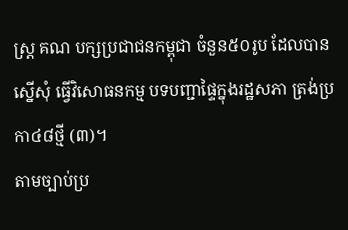ស្ត្រ គណ បក្សប្រជាជនកម្ពុជា ចំនួន៥០រូប ដែលបានស្នើសុំ ធ្វើវិសោធនកម្ម បទបញ្ជាផ្ទៃក្នុងរដ្ឋសភា ត្រង់ប្រកា៤៨ថ្មី (៣)។
តាមច្បាប់ប្រ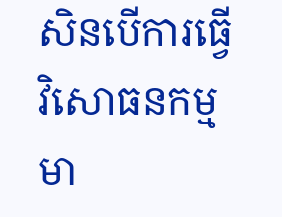សិនបើការធ្វើវិសោធនកម្មមា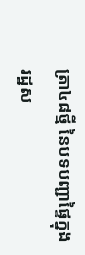ត្រា៤៨ថ្មី នៃបទបញ្ជាផ្ទៃក្នុងរដ្ឋស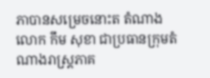ភាបានសម្រេចនោះត តំណាងលោក កឹម សុខា ជាប្រធានក្រុមតំណាងរាស្ត្រភាគ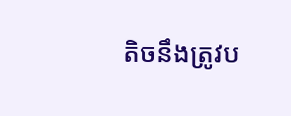តិចនឹងត្រូវប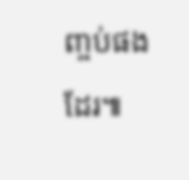ញ្ចប់ផងដែរ៕